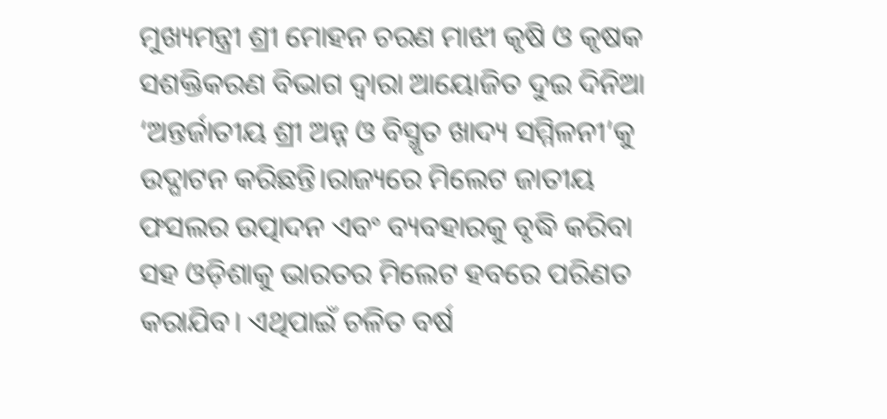ମୁଖ୍ୟମନ୍ତ୍ରୀ ଶ୍ରୀ ମୋହନ ଚରଣ ମାଝୀ କୃଷି ଓ କୃଷକ ସଶକ୍ତିକରଣ ବିଭାଗ ଦ୍ୱାରା ଆୟୋଜିତ ଦୁଇ ଦିନିଆ ‘ଅନ୍ତର୍ଜାତୀୟ ଶ୍ରୀ ଅନ୍ନ ଓ ବିସ୍ମୃତ ଖାଦ୍ୟ ସମ୍ମିଳନୀ’କୁ ଉଦ୍ଘାଟନ କରିଛନ୍ତି।ରାଜ୍ୟରେ ମିଲେଟ ଜାତୀୟ ଫସଲର ଉତ୍ପାଦନ ଏବଂ ବ୍ୟବହାରକୁ ବୃଦ୍ଧି କରିବା ସହ ଓଡ଼ିଶାକୁ ଭାରତର ମିଲେଟ ହବରେ ପରିଣତ କରାଯିବ। ଏଥିପାଇଁ ଚଳିତ ବର୍ଷ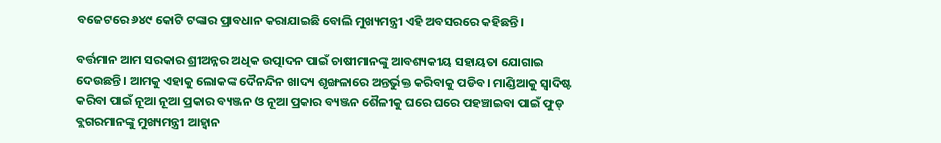ବଜେଟରେ ୬୪୯ କୋଟି ଟଙ୍କାର ପ୍ରାବଧାନ କରାଯାଇଛି ବୋଲି ମୁଖ୍ୟମନ୍ତ୍ରୀ ଏହି ଅବସରରେ କହିଛନ୍ତି।

ବର୍ତ୍ତମାନ ଆମ ସରକାର ଶ୍ରୀଅନ୍ନର ଅଧିକ ଉତ୍ପାଦନ ପାଇଁ ଚାଷୀମାନଙ୍କୁ ଆବଶ୍ୟକୀୟ ସହାୟତା ଯୋଗାଇ ଦେଉଛନ୍ତି। ଆମକୁ ଏହାକୁ ଲୋକଙ୍କ ଦୈନନ୍ଦିନ ଖାଦ୍ୟ ଶୃଙ୍ଖଳାରେ ଅନ୍ତର୍ଭୁକ୍ତ କରିବାକୁ ପଡିବ। ମାଣ୍ଡିଆକୁ ସ୍ୱାଦିଷ୍ଟ କରିବା ପାଇଁ ନୂଆ ନୂଆ ପ୍ରକାର ବ୍ୟଞ୍ଜନ ଓ ନୂଆ ପ୍ରକାର ବ୍ୟଞ୍ଜନ ଶୈଳୀକୁ ଘରେ ଘରେ ପହଞ୍ଚାଇବା ପାଇଁ ଫୁଡ୍ ବ୍ଲଗରମାନଙ୍କୁ ମୁଖ୍ୟମନ୍ତ୍ରୀ ଆହ୍ୱାନ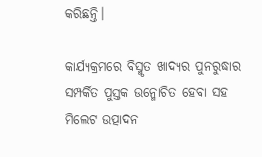କରିଛନ୍ତି।

କାର୍ଯ୍ୟକ୍ରମରେ ବିସ୍ମୃତ ଖାଦ୍ୟର ପୁନରୁଦ୍ଧାର ସମ୍ପର୍କିତ ପୁସ୍ତକ ଉନ୍ମୋଚିତ ହେବା ସହ ମିଲେଟ ଉତ୍ପାଦନ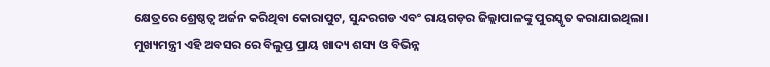କ୍ଷେତ୍ରରେ ଶ୍ରେଷ୍ଠତ୍ୱ ଅର୍ଜନ କରିଥିବା କୋରାପୁଟ, ସୁନ୍ଦରଗଡ ଏବଂ ରାୟଗଡ଼ର ଜିଲ୍ଲାପାଳଙ୍କୁ ପୁରସ୍କୃତ କରାଯାଇଥିଲା। ମୁଖ୍ୟମନ୍ତ୍ରୀ ଏହି ଅବସର ରେ ବିଲୁପ୍ତ ପ୍ରାୟ ଖାଦ୍ୟ ଶସ୍ୟ ଓ ବିଭିନ୍ନ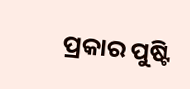ପ୍ରକାର ପୁଷ୍ଟି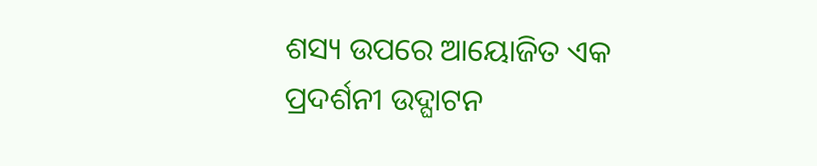ଶସ୍ୟ ଉପରେ ଆୟୋଜିତ ଏକ ପ୍ରଦର୍ଶନୀ ଉଦ୍ଘାଟନ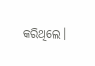କରିଥିଲେ।